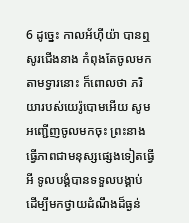6 ដូច្នេះ កាលអ័ហ៊ីយ៉ា បានឮសូរជើងនាង កំពុងតែចូលមកតាមទ្វារនោះ ក៏ពោលថា ភរិយារបស់យេរ៉ូបោមអើយ សូមអញ្ជើញចូលមកចុះ ព្រះនាងធ្វើភាពជាមនុស្សផ្សេងទៀតធ្វើអី ទូលបង្គំបានទទួលបង្គាប់ ដើម្បីមកថ្វាយដំណឹងដ៏ធ្ងន់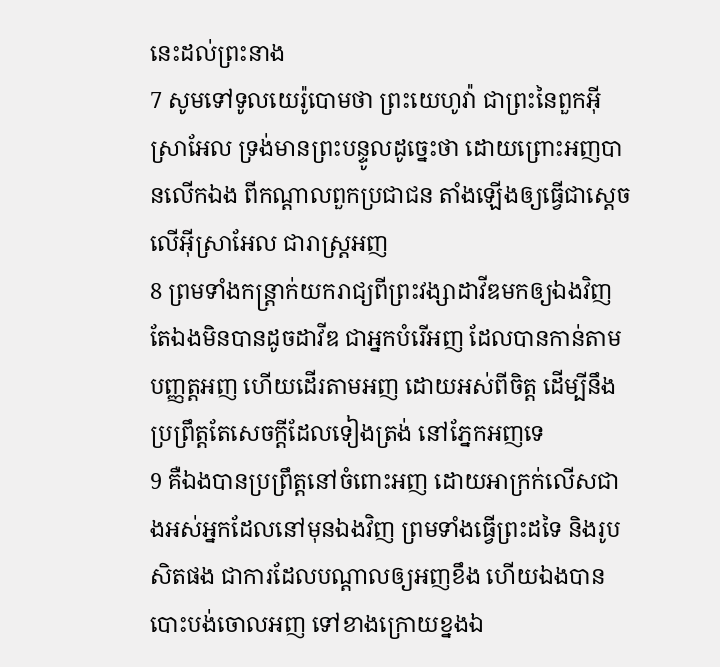នេះដល់ព្រះនាង
7 សូមទៅទូលយេរ៉ូបោមថា ព្រះយេហូវ៉ា ជាព្រះនៃពួកអ៊ីស្រាអែល ទ្រង់មានព្រះបន្ទូលដូច្នេះថា ដោយព្រោះអញបានលើកឯង ពីកណ្តាលពួកប្រជាជន តាំងឡើងឲ្យធ្វើជាស្តេចលើអ៊ីស្រាអែល ជារាស្ត្រអញ
8 ព្រមទាំងកន្ត្រាក់យករាជ្យពីព្រះវង្សាដាវីឌមកឲ្យឯងវិញ តែឯងមិនបានដូចដាវីឌ ជាអ្នកបំរើអញ ដែលបានកាន់តាមបញ្ញត្តអញ ហើយដើរតាមអញ ដោយអស់ពីចិត្ត ដើម្បីនឹងប្រព្រឹត្តតែសេចក្តីដែលទៀងត្រង់ នៅភ្នែកអញទេ
9 គឺឯងបានប្រព្រឹត្តនៅចំពោះអញ ដោយអាក្រក់លើសជាងអស់អ្នកដែលនៅមុនឯងវិញ ព្រមទាំងធ្វើព្រះដទៃ និងរូបសិតផង ជាការដែលបណ្តាលឲ្យអញខឹង ហើយឯងបានបោះបង់ចោលអញ ទៅខាងក្រោយខ្នងឯ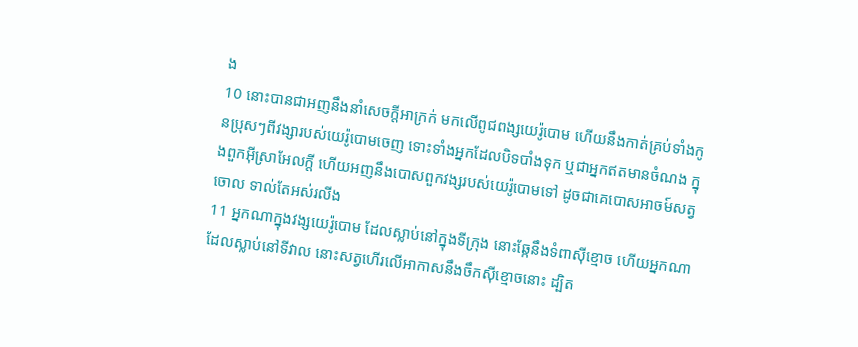ង
10 នោះបានជាអញនឹងនាំសេចក្តីអាក្រក់ មកលើពូជពង្សយេរ៉ូបោម ហើយនឹងកាត់គ្រប់ទាំងកូនប្រុសៗពីវង្សារបស់យេរ៉ូបោមចេញ ទោះទាំងអ្នកដែលបិទបាំងទុក ឬជាអ្នកឥតមានចំណង ក្នុងពួកអ៊ីស្រាអែលក្តី ហើយអញនឹងបោសពួកវង្សរបស់យេរ៉ូបោមទៅ ដូចជាគេបោសអាចម៍សត្វចោល ទាល់តែអស់រលីង
11 អ្នកណាក្នុងវង្សយេរ៉ូបោម ដែលស្លាប់នៅក្នុងទីក្រុង នោះឆ្កែនឹងទំពាស៊ីខ្មោច ហើយអ្នកណាដែលស្លាប់នៅទីវាល នោះសត្វហើរលើអាកាសនឹងចឹកស៊ីខ្មោចនោះ ដ្បិត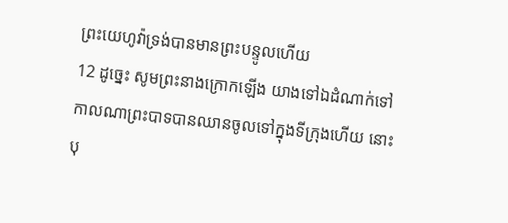ព្រះយេហូវ៉ាទ្រង់បានមានព្រះបន្ទូលហើយ
12 ដូច្នេះ សូមព្រះនាងក្រោកឡើង យាងទៅឯដំណាក់ទៅ កាលណាព្រះបាទបានឈានចូលទៅក្នុងទីក្រុងហើយ នោះបុ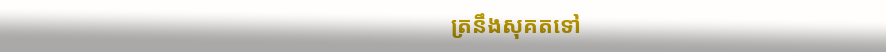ត្រនឹងសុគតទៅ